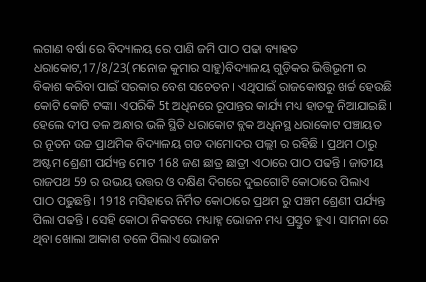ଲଗାଣ ବର୍ଷା ରେ ବିଦ୍ୟାଳୟ ରେ ପାଣି ଜମି ପାଠ ପଢା ବ୍ୟାହତ
ଧରାକୋଟ,17/8/23(ମନୋଜ କୁମାର ସାହୁ)ବିଦ୍ୟାଳୟ ଗୁଡ଼ିକର ଭିତ୍ତିଭୂମୀ ର ବିକାଶ କରିବା ପାଇଁ ସରକାର ବେଶ ସଚେତନ । ଏଥିପାଇଁ ରାଜକୋଷରୁ ଖର୍ଚ୍ଚ ହେଉଛି କୋଟି କୋଟି ଟଙ୍କା। ଏପରିକି 5t ଅଧିନରେ ରୂପାନ୍ତର କାର୍ଯ୍ୟ ମଧ୍ୟ ହାତକୁ ନିଆଯାଇଛି। ହେଲେ ଦୀପ ତଳ ଅନ୍ଧାର ଭଳି ସ୍ଥିତି ଧରାକୋଟ ବ୍ଲକ ଅଧିନସ୍ଥ ଧରାକୋଟ ପଞ୍ଚାୟତ ର ନୂତନ ଉଚ୍ଚ ପ୍ରାଥମିକ ବିଦ୍ୟାଳୟ ଗଡ ଦାମୋଦର ପଲ୍ଲୀ ର ରହିଛି । ପ୍ରଥମ ଠାରୁ ଅଷ୍ଟମ ଶ୍ରେଣୀ ପର୍ଯ୍ୟନ୍ତ ମୋଟ 168 ଜଣ ଛାତ୍ର ଛାତ୍ରୀ ଏଠାରେ ପାଠ ପଢନ୍ତି । ଜାତୀୟ ରାଜପଥ 59 ର ଉଭୟ ଉତ୍ତର ଓ ଦକ୍ଷିଣ ଦିଗରେ ଦୁଇଗୋଟି କୋଠାରେ ପିଲାଏ ପାଠ ପଢୁଛନ୍ତି। 1918 ମସିହାରେ ନିର୍ମିତ କୋଠାରେ ପ୍ରଥମ ରୁ ପଞ୍ଚମ ଶ୍ରେଣୀ ପର୍ଯ୍ୟନ୍ତ ପିଲା ପଢନ୍ତି । ସେହି କୋଠା ନିକଟରେ ମଧ୍ୟାହ୍ନ ଭୋଜନ ମଧ୍ୟ ପ୍ରସ୍ତୁତ ହୁଏ। ସାମନା ରେ ଥିବା ଖୋଲା ଆକାଶ ତଳେ ପିଲାଏ ଭୋଜନ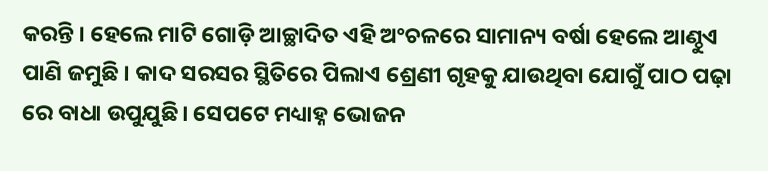କରନ୍ତି । ହେଲେ ମାଟି ଗୋଡ଼ି ଆଚ୍ଛାଦିତ ଏହି ଅଂଚଳରେ ସାମାନ୍ୟ ବର୍ଷା ହେଲେ ଆଣ୍ଠୁଏ ପାଣି ଜମୁଛି । କାଦ ସରସର ସ୍ଥିତିରେ ପିଲାଏ ଶ୍ରେଣୀ ଗୃହକୁ ଯାଉଥିବା ଯୋଗୁଁ ପାଠ ପଢ଼ା ରେ ବାଧା ଉପୁଯୁଛି। ସେପଟେ ମଧ୍ୟାହ୍ନ ଭୋଜନ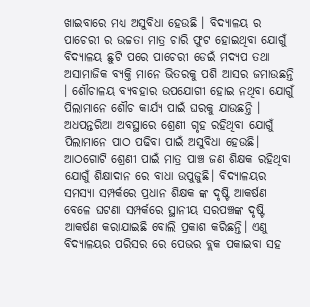ଖାଇବାରେ ମଧ୍ୟ ଅସୁବିଧା ହେଉଛି । ବିଦ୍ୟାଳୟ ର ପାଚେରୀ ର ଉଚ୍ଚତା ମାତ୍ର ଚାରି ଫୁଟ ହୋଇଥିବା ଯୋଗୁଁ ବିଦ୍ୟାଳୟ ଛୁଟି ପରେ ପାଚେରୀ ଡେଇଁ ମଦ୍ୟପ ତଥା ଅସାମାଜିକ ବ୍ୟକ୍ତି ମାନେ ଭିତରକୁ ପଶି ଆସର ଜମାଉଛନ୍ତି । ଶୌଚାଳୟ ବ୍ୟବହାର ଉପଯୋଗୀ ହୋଇ ନଥିବା ଯୋଗୁଁ ପିଲାମାନେ ଶୌଚ କାର୍ଯ୍ୟ ପାଇଁ ଘରକୁ ଯାଉଛନ୍ତି । ଅଧପନ୍ତରିଆ ଅବସ୍ଥାରେ ଶ୍ରେଣୀ ଗୃହ ରହିଥିବା ଯୋଗୁଁ ପିଲାମାନେ ପାଠ ପଢିବା ପାଇଁ ଅସୁବିଧା ହେଉଛି। ଆଠଗୋଟି ଶ୍ରେଣୀ ପାଇଁ ମାତ୍ର ପାଞ୍ଚ ଜଣ ଶିକ୍ଷକ ରହିଥିବା ଯୋଗୁଁ ଶିକ୍ଷାଦାନ ରେ ବାଧା ଉପୁଜୁଛି। ବିଦ୍ୟାଳୟର ସମସ୍ୟା ସମ୍ପର୍କରେ ପ୍ରଧାନ ଶିକ୍ଷକ ଙ୍କ ଦୃଷ୍ଟି ଆକର୍ଷଣ ବେଳେ ଘଟଣା ସମ୍ପର୍କରେ ସ୍ଥାନୀୟ ସରପଞ୍ଚଙ୍କ ଦୃଷ୍ଟି ଆକର୍ଷଣ କରାଯାଇଛି ବୋଲି ପ୍ରକାଶ କରିଛନ୍ତି। ଏଣୁ ବିଦ୍ୟାଳୟର ପରିସର ରେ ପେଭର ବ୍ଲକ ପକାଇବା ସହ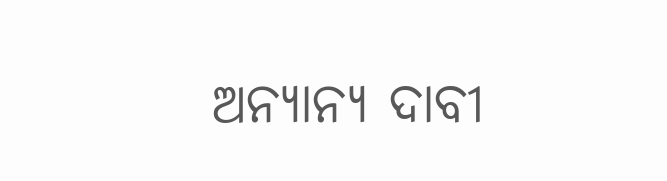ଅନ୍ୟାନ୍ୟ ଦାବୀ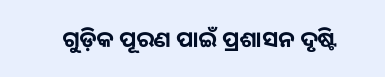ଗୁଡ଼ିକ ପୂରଣ ପାଇଁ ପ୍ରଶାସନ ଦୃଷ୍ଟି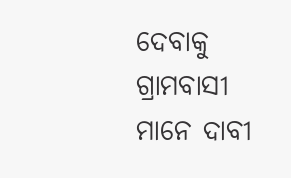ଦେବାକୁ ଗ୍ରାମବାସୀ ମାନେ ଦାବୀ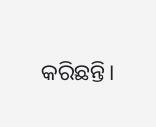କରିଛନ୍ତି।